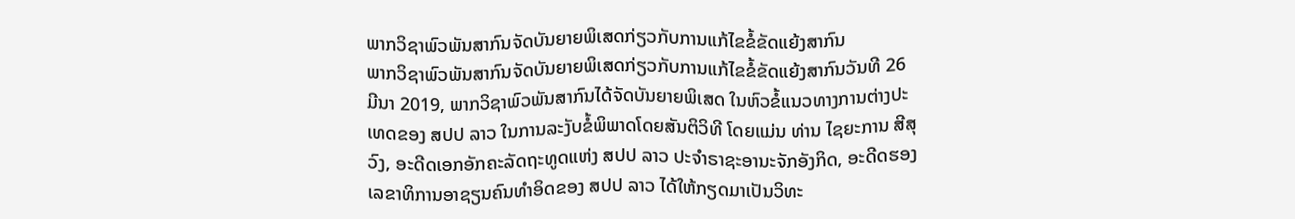ພາກວິຊາພົວພັນສາກົນຈັດບັນຍາຍພິເສດກ່ຽວກັບການແກ້ໄຂຂໍ້ຂັດແຍ້ງສາກົນ
ພາກວິຊາພົວພັນສາກົນຈັດບັນຍາຍພິເສດກ່ຽວກັບການແກ້ໄຂຂໍ້ຂັດແຍ້ງສາກົນວັນທີ 26 ມີນາ 2019, ພາກວິຊາພົວພັນສາກົນໄດ້ຈັດບັນຍາຍພິເສດ ໃນຫົວຂໍ້ແນວທາງການຕ່າງປະເທດຂອງ ສປປ ລາວ ໃນການລະງັບຂໍ້ພິພາດໂດຍສັນຕິວິທີ ໂດຍແມ່ນ ທ່ານ ໄຊຍະການ ສີສຸວົງ, ອະດີດເອກອັກຄະລັດຖະທູດແຫ່ງ ສປປ ລາວ ປະຈໍາຣາຊະອານະຈັກອັງກິດ, ອະດີດຮອງເລຂາທິການອາຊຽນຄົນທຳອິດຂອງ ສປປ ລາວ ໄດ້ໃຫ້ກຽດມາເປັນວິທະ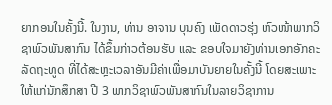ຍາກອນໃນຄັ້ງນີ້. ໃນງານ, ທ່ານ ອາຈານ ບຸນຄົງ ເພັດດາວຮຸ່ງ ຫົວໜ້າພາກວິຊາພົວພັນສາກົນ ໄດ້ຂຶ້ນກ່າວຕ້ອນຮັບ ແລະ ຂອບໃຈມາຍັງທ່ານເອກອັກຄະລັດຖະທູດ ທີ່ໄດ້ສະຫຼະເວລາອັນມີຄ່າເພື່ອມາບັນຍາຍໃນຄັ້ງນີ້ ໂດຍສະເພາະໃຫ້ແກ່ນັກສຶກສາ ປີ 3 ພາກວິຊາພົວພັນສາກົນໃນລາຍວິຊາການ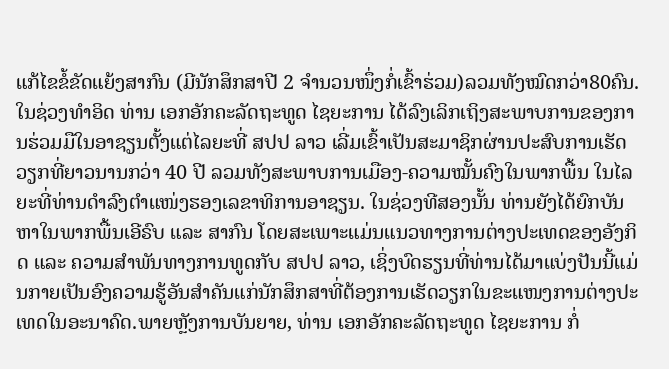ແກ້ໄຂຂໍ້ຂັດແຍ້ງສາກົນ (ມີນັກສຶກສາປີ 2 ຈໍານວນໜຶ່ງກໍ່ເຂົ້າຮ່ວມ)ລວມທັງໝົດກວ່າ80ຄົນ.
ໃນຊ່ວງທຳອິດ ທ່ານ ເອກອັກຄະລັດຖະທູດ ໄຊຍະການ ໄດ້ລົງເລິກເຖິງສະພາບການຂອງການຮ່ວມມືໃນອາຊຽນຕັ້ງແຕ່ໄລຍະທີ່ ສປປ ລາວ ເລີ່ມເຂົ້າເປັນສະມາຊິກຜ່ານປະສົບການເຮັດວຽກທີ່ຍາວນານກວ່າ 40 ປີ ລວມທັງສະພາບການເມືອງ-ຄວາມໝັ້ນຄົງໃນພາກພື້ນ ໃນໄລຍະທີ່ທ່ານດໍາລົງຕໍາແໜ່ງຮອງເລຂາທິການອາຊຽນ. ໃນຊ່ວງທີສອງນັ້ນ ທ່ານຍັງໄດ້ຍົກບັນຫາໃນພາກພື້ນເອີຣົບ ແລະ ສາກົນ ໂດຍສະເພາະແມ່ນແນວທາງການຕ່າງປະເທດຂອງອັງກິດ ແລະ ຄວາມສໍາພັນທາງການທູດກັບ ສປປ ລາວ, ເຊິ່ງບົດຮຽນທີ່ທ່ານໄດ້ມາແບ່ງປັນນີ້ແມ່ນກາຍເປັນອົງຄວາມຮູ້ອັນສໍາຄັນແກ່ນັກສຶກສາທີ່ຕ້ອງການເຮັດວຽກໃນຂະແໜງການຕ່າງປະເທດໃນອະນາຄົດ.ພາຍຫຼັງການບັນຍາຍ, ທ່ານ ເອກອັກຄະລັດຖະທູດ ໄຊຍະການ ກໍ່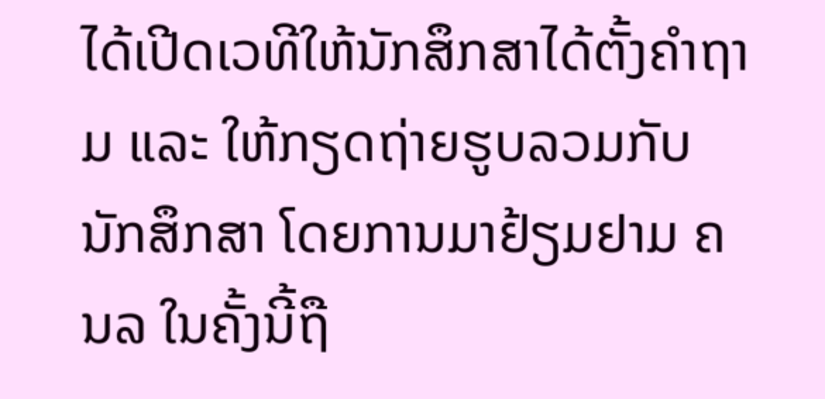ໄດ້ເປີດເວທີໃຫ້ນັກສຶກສາໄດ້ຕັ້ງຄໍາຖາມ ແລະ ໃຫ້ກຽດຖ່າຍຮູບລວມກັບນັກສຶກສາ ໂດຍການມາຢ້ຽມຢາມ ຄນລ ໃນຄັ້ງນີ້ຖື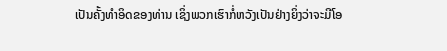ເປັນຄັ້ງທຳອິດຂອງທ່ານ ເຊິ່ງພວກເຮົາກໍ່ຫວັງເປັນຢ່າງຍິ່ງວ່າຈະມີໂອ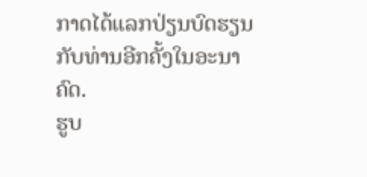ກາດໄດ້ແລກປ່ຽນບົດຮຽນກັບທ່ານອີກຄັ້ງໃນອະນາຄົດ.
ຮູບ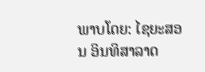ພາບໂດຍ: ໄຊຍະສອນ ອິນທິສາລາດ